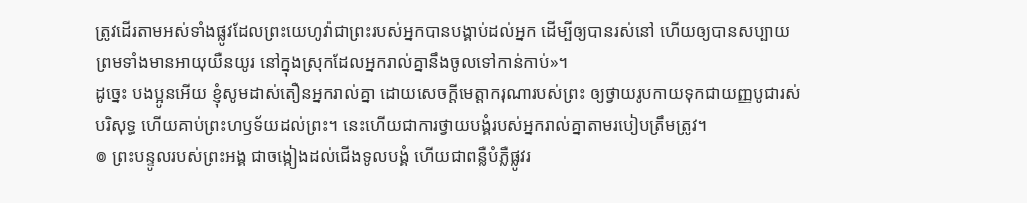ត្រូវដើរតាមអស់ទាំងផ្លូវដែលព្រះយេហូវ៉ាជាព្រះរបស់អ្នកបានបង្គាប់ដល់អ្នក ដើម្បីឲ្យបានរស់នៅ ហើយឲ្យបានសប្បាយ ព្រមទាំងមានអាយុយឺនយូរ នៅក្នុងស្រុកដែលអ្នករាល់គ្នានឹងចូលទៅកាន់កាប់»។
ដូច្នេះ បងប្អូនអើយ ខ្ញុំសូមដាស់តឿនអ្នករាល់គ្នា ដោយសេចក្តីមេត្តាករុណារបស់ព្រះ ឲ្យថ្វាយរូបកាយទុកជាយញ្ញបូជារស់ បរិសុទ្ធ ហើយគាប់ព្រះហឫទ័យដល់ព្រះ។ នេះហើយជាការថ្វាយបង្គំរបស់អ្នករាល់គ្នាតាមរបៀបត្រឹមត្រូវ។
៙ ព្រះបន្ទូលរបស់ព្រះអង្គ ជាចង្កៀងដល់ជើងទូលបង្គំ ហើយជាពន្លឺបំភ្លឺផ្លូវរ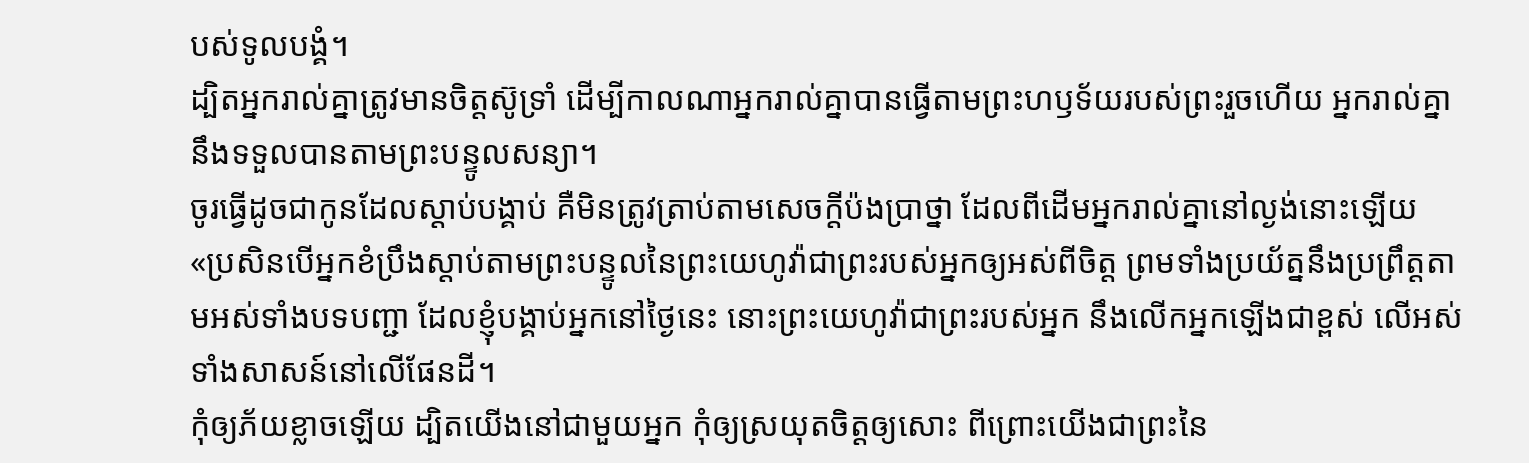បស់ទូលបង្គំ។
ដ្បិតអ្នករាល់គ្នាត្រូវមានចិត្តស៊ូទ្រាំ ដើម្បីកាលណាអ្នករាល់គ្នាបានធ្វើតាមព្រះហឫទ័យរបស់ព្រះរួចហើយ អ្នករាល់គ្នានឹងទទួលបានតាមព្រះបន្ទូលសន្យា។
ចូរធ្វើដូចជាកូនដែលស្តាប់បង្គាប់ គឺមិនត្រូវត្រាប់តាមសេចក្តីប៉ងប្រាថ្នា ដែលពីដើមអ្នករាល់គ្នានៅល្ងង់នោះឡើយ
«ប្រសិនបើអ្នកខំប្រឹងស្តាប់តាមព្រះបន្ទូលនៃព្រះយេហូវ៉ាជាព្រះរបស់អ្នកឲ្យអស់ពីចិត្ត ព្រមទាំងប្រយ័ត្ននឹងប្រព្រឹត្តតាមអស់ទាំងបទបញ្ជា ដែលខ្ញុំបង្គាប់អ្នកនៅថ្ងៃនេះ នោះព្រះយេហូវ៉ាជាព្រះរបស់អ្នក នឹងលើកអ្នកឡើងជាខ្ពស់ លើអស់ទាំងសាសន៍នៅលើផែនដី។
កុំឲ្យភ័យខ្លាចឡើយ ដ្បិតយើងនៅជាមួយអ្នក កុំឲ្យស្រយុតចិត្តឲ្យសោះ ពីព្រោះយើងជាព្រះនៃ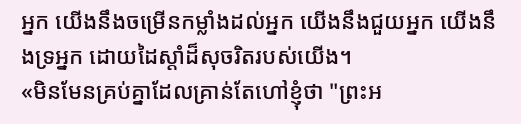អ្នក យើងនឹងចម្រើនកម្លាំងដល់អ្នក យើងនឹងជួយអ្នក យើងនឹងទ្រអ្នក ដោយដៃស្តាំដ៏សុចរិតរបស់យើង។
«មិនមែនគ្រប់គ្នាដែលគ្រាន់តែហៅខ្ញុំថា "ព្រះអ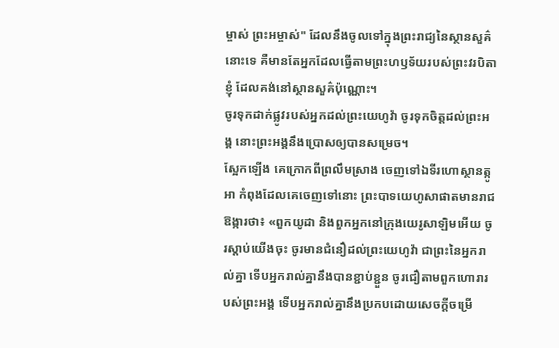ម្ចាស់ ព្រះអម្ចាស់" ដែលនឹងចូលទៅក្នុងព្រះរាជ្យនៃស្ថានសួគ៌នោះទេ គឺមានតែអ្នកដែលធ្វើតាមព្រះហឫទ័យរបស់ព្រះវរបិតាខ្ញុំ ដែលគង់នៅស្ថានសួគ៌ប៉ុណ្ណោះ។
ចូរទុកដាក់ផ្លូវរបស់អ្នកដល់ព្រះយេហូវ៉ា ចូរទុកចិត្តដល់ព្រះអង្គ នោះព្រះអង្គនឹងប្រោសឲ្យបានសម្រេច។
ស្អែកឡើង គេក្រោកពីព្រលឹមស្រាង ចេញទៅឯទីរហោស្ថានត្កូអា កំពុងដែលគេចេញទៅនោះ ព្រះបាទយេហូសាផាតមានរាជឱង្ការថា៖ «ពួកយូដា និងពួកអ្នកនៅក្រុងយេរូសាឡិមអើយ ចូរស្តាប់យើងចុះ ចូរមានជំនឿដល់ព្រះយេហូវ៉ា ជាព្រះនៃអ្នករាល់គ្នា ទើបអ្នករាល់គ្នានឹងបានខ្ជាប់ខ្ជួន ចូរជឿតាមពួកហោរារបស់ព្រះអង្គ ទើបអ្នករាល់គ្នានឹងប្រកបដោយសេចក្ដីចម្រើ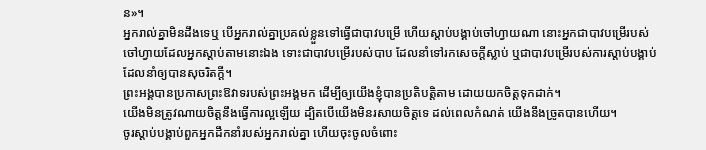ន»។
អ្នករាល់គ្នាមិនដឹងទេឬ បើអ្នករាល់គ្នាប្រគល់ខ្លួនទៅធ្វើជាបាវបម្រើ ហើយស្តាប់បង្គាប់ចៅហ្វាយណា នោះអ្នកជាបាវបម្រើរបស់ចៅហ្វាយដែលអ្នកស្តាប់តាមនោះឯង ទោះជាបាវបម្រើរបស់បាប ដែលនាំទៅរកសេចក្តីស្លាប់ ឬជាបាវបម្រើរបស់ការស្តាប់បង្គាប់ ដែលនាំឲ្យបានសុចរិតក្តី។
ព្រះអង្គបានប្រកាសព្រះឱវាទរបស់ព្រះអង្គមក ដើម្បីឲ្យយើងខ្ញុំបានប្រតិបត្តិតាម ដោយយកចិត្តទុកដាក់។
យើងមិនត្រូវណាយចិត្តនឹងធ្វើការល្អឡើយ ដ្បិតបើយើងមិនរសាយចិត្តទេ ដល់ពេលកំណត់ យើងនឹងច្រូតបានហើយ។
ចូរស្តាប់បង្គាប់ពួកអ្នកដឹកនាំរបស់អ្នករាល់គ្នា ហើយចុះចូលចំពោះ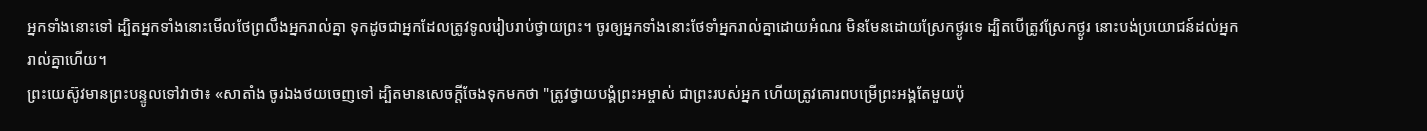អ្នកទាំងនោះទៅ ដ្បិតអ្នកទាំងនោះមើលថែព្រលឹងអ្នករាល់គ្នា ទុកដូចជាអ្នកដែលត្រូវទូលរៀបរាប់ថ្វាយព្រះ។ ចូរឲ្យអ្នកទាំងនោះថែទាំអ្នករាល់គ្នាដោយអំណរ មិនមែនដោយស្រែកថ្ងូរទេ ដ្បិតបើត្រូវស្រែកថ្ងូរ នោះបង់ប្រយោជន៍ដល់អ្នករាល់គ្នាហើយ។
ព្រះយេស៊ូវមានព្រះបន្ទូលទៅវាថា៖ «សាតាំង ចូរឯងថយចេញទៅ ដ្បិតមានសេចក្តីចែងទុកមកថា "ត្រូវថ្វាយបង្គំព្រះអម្ចាស់ ជាព្រះរបស់អ្នក ហើយត្រូវគោរពបម្រើព្រះអង្គតែមួយប៉ុ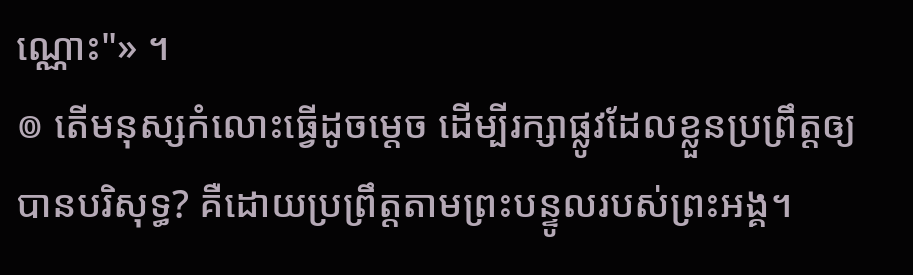ណ្ណោះ"» ។
៙ តើមនុស្សកំលោះធ្វើដូចម្ដេច ដើម្បីរក្សាផ្លូវដែលខ្លួនប្រព្រឹត្តឲ្យបានបរិសុទ្ធ? គឺដោយប្រព្រឹត្តតាមព្រះបន្ទូលរបស់ព្រះអង្គ។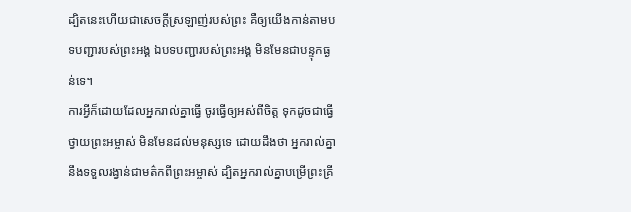ដ្បិតនេះហើយជាសេចក្ដីស្រឡាញ់របស់ព្រះ គឺឲ្យយើងកាន់តាមបទបញ្ជារបស់ព្រះអង្គ ឯបទបញ្ជារបស់ព្រះអង្គ មិនមែនជាបន្ទុកធ្ងន់ទេ។
ការអ្វីក៏ដោយដែលអ្នករាល់គ្នាធ្វើ ចូរធ្វើឲ្យអស់ពីចិត្ត ទុកដូចជាធ្វើថ្វាយព្រះអម្ចាស់ មិនមែនដល់មនុស្សទេ ដោយដឹងថា អ្នករាល់គ្នានឹងទទួលរង្វាន់ជាមត៌កពីព្រះអម្ចាស់ ដ្បិតអ្នករាល់គ្នាបម្រើព្រះគ្រី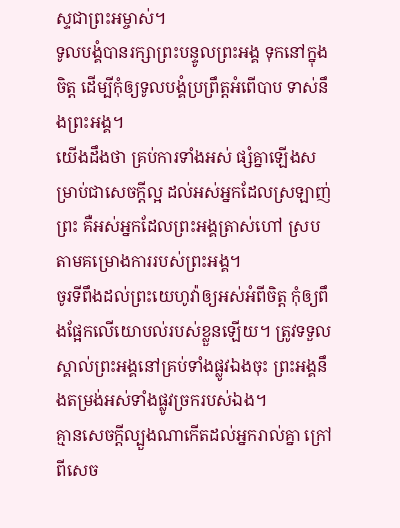ស្ទជាព្រះអម្ចាស់។
ទូលបង្គំបានរក្សាព្រះបន្ទូលព្រះអង្គ ទុកនៅក្នុងចិត្ត ដើម្បីកុំឲ្យទូលបង្គំប្រព្រឹត្តអំពើបាប ទាស់នឹងព្រះអង្គ។
យើងដឹងថា គ្រប់ការទាំងអស់ ផ្សំគ្នាឡើងសម្រាប់ជាសេចក្តីល្អ ដល់អស់អ្នកដែលស្រឡាញ់ព្រះ គឺអស់អ្នកដែលព្រះអង្គត្រាស់ហៅ ស្របតាមគម្រោងការរបស់ព្រះអង្គ។
ចូរទីពឹងដល់ព្រះយេហូវ៉ាឲ្យអស់អំពីចិត្ត កុំឲ្យពឹងផ្អែកលើយោបល់របស់ខ្លួនឡើយ។ ត្រូវទទួលស្គាល់ព្រះអង្គនៅគ្រប់ទាំងផ្លូវឯងចុះ ព្រះអង្គនឹងតម្រង់អស់ទាំងផ្លូវច្រករបស់ឯង។
គ្មានសេចក្តីល្បួងណាកើតដល់អ្នករាល់គ្នា ក្រៅពីសេច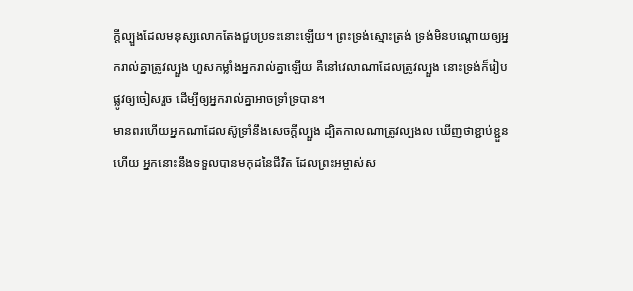ក្តីល្បួងដែលមនុស្សលោកតែងជួបប្រទះនោះឡើយ។ ព្រះទ្រង់ស្មោះត្រង់ ទ្រង់មិនបណ្ដោយឲ្យអ្នករាល់គ្នាត្រូវល្បួង ហួសកម្លាំងអ្នករាល់គ្នាឡើយ គឺនៅវេលាណាដែលត្រូវល្បួង នោះទ្រង់ក៏រៀបផ្លូវឲ្យចៀសរួច ដើម្បីឲ្យអ្នករាល់គ្នាអាចទ្រាំទ្របាន។
មានពរហើយអ្នកណាដែលស៊ូទ្រាំនឹងសេចក្តីល្បួង ដ្បិតកាលណាត្រូវល្បងល ឃើញថាខ្ជាប់ខ្ជួនហើយ អ្នកនោះនឹងទទួលបានមកុដនៃជីវិត ដែលព្រះអម្ចាស់ស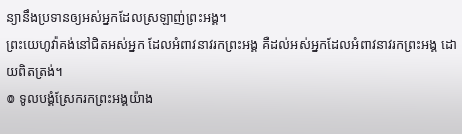ន្យានឹងប្រទានឲ្យអស់អ្នកដែលស្រឡាញ់ព្រះអង្គ។
ព្រះយេហូវ៉ាគង់នៅជិតអស់អ្នក ដែលអំពាវនាវរកព្រះអង្គ គឺដល់អស់អ្នកដែលអំពាវនាវរកព្រះអង្គ ដោយពិតត្រង់។
៙ ទូលបង្គំស្រែករកព្រះអង្គយ៉ាង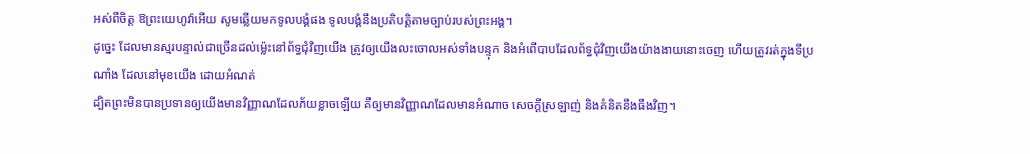អស់ពីចិត្ត ឱព្រះយេហូវ៉ាអើយ សូមឆ្លើយមកទូលបង្គំផង ទូលបង្គំនឹងប្រតិបត្តិតាមច្បាប់របស់ព្រះអង្គ។
ដូច្នេះ ដែលមានស្មរបន្ទាល់ជាច្រើនដល់ម៉្លេះនៅព័ទ្ធជុំវិញយើង ត្រូវឲ្យយើងលះចោលអស់ទាំងបន្ទុក និងអំពើបាបដែលព័ទ្ធជុំវិញយើងយ៉ាងងាយនោះចេញ ហើយត្រូវរត់ក្នុងទីប្រណាំង ដែលនៅមុខយើង ដោយអំណត់
ដ្បិតព្រះមិនបានប្រទានឲ្យយើងមានវិញ្ញាណដែលភ័យខ្លាចឡើយ គឺឲ្យមានវិញ្ញាណដែលមានអំណាច សេចក្ដីស្រឡាញ់ និងគំនិតនឹងធឹងវិញ។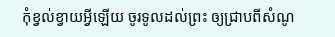កុំខ្វល់ខ្វាយអ្វីឡើយ ចូរទូលដល់ព្រះ ឲ្យជ្រាបពីសំណូ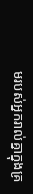មរបស់អ្នករាល់គ្នាក្នុងគ្រ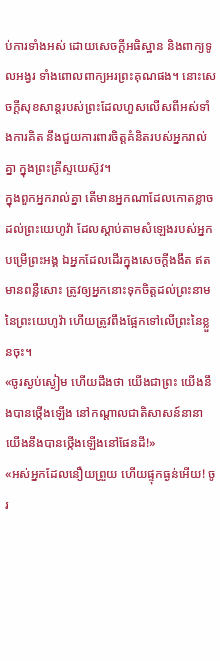ប់ការទាំងអស់ ដោយសេចក្ដីអធិស្ឋាន និងពាក្យទូលអង្វរ ទាំងពោលពាក្យអរព្រះគុណផង។ នោះសេចក្ដីសុខសាន្តរបស់ព្រះដែលហួសលើសពីអស់ទាំងការគិត នឹងជួយការពារចិត្តគំនិតរបស់អ្នករាល់គ្នា ក្នុងព្រះគ្រីស្ទយេស៊ូវ។
ក្នុងពួកអ្នករាល់គ្នា តើមានអ្នកណាដែលកោតខ្លាចដល់ព្រះយេហូវ៉ា ដែលស្តាប់តាមសំឡេងរបស់អ្នកបម្រើព្រះអង្គ ឯអ្នកដែលដើរក្នុងសេចក្ដីងងឹត ឥតមានពន្លឺសោះ ត្រូវឲ្យអ្នកនោះទុកចិត្តដល់ព្រះនាមនៃព្រះយេហូវ៉ា ហើយត្រូវពឹងផ្អែកទៅលើព្រះនៃខ្លួនចុះ។
«ចូរស្ងប់ស្ងៀម ហើយដឹងថា យើងជាព្រះ យើងនឹងបានថ្កើងឡើង នៅកណ្ដាលជាតិសាសន៍នានា យើងនឹងបានថ្កើងឡើងនៅផែនដី!»
«អស់អ្នកដែលនឿយព្រួយ ហើយផ្ទុកធ្ងន់អើយ! ចូរ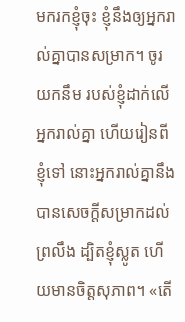មករកខ្ញុំចុះ ខ្ញុំនឹងឲ្យអ្នករាល់គ្នាបានសម្រាក។ ចូរយកនឹម របស់ខ្ញុំដាក់លើអ្នករាល់គ្នា ហើយរៀនពីខ្ញុំទៅ នោះអ្នករាល់គ្នានឹងបានសេចក្តីសម្រាកដល់ព្រលឹង ដ្បិតខ្ញុំស្លូត ហើយមានចិត្តសុភាព។ «តើ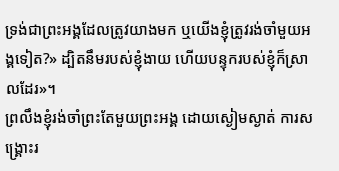ទ្រង់ជាព្រះអង្គដែលត្រូវយាងមក ឬយើងខ្ញុំត្រូវរង់ចាំមួយអង្គទៀត?» ដ្បិតនឹមរបស់ខ្ញុំងាយ ហើយបន្ទុករបស់ខ្ញុំក៏ស្រាលដែរ»។
ព្រលឹងខ្ញុំរង់ចាំព្រះតែមួយព្រះអង្គ ដោយស្ងៀមស្ងាត់ ការសង្គ្រោះរ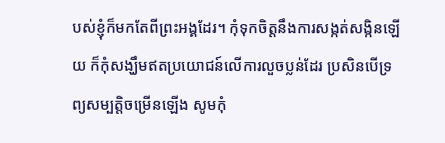បស់ខ្ញុំក៏មកតែពីព្រះអង្គដែរ។ កុំទុកចិត្តនឹងការសង្កត់សង្កិនឡើយ ក៏កុំសង្ឃឹមឥតប្រយោជន៍លើការលួចប្លន់ដែរ ប្រសិនបើទ្រព្យសម្បត្តិចម្រើនឡើង សូមកុំ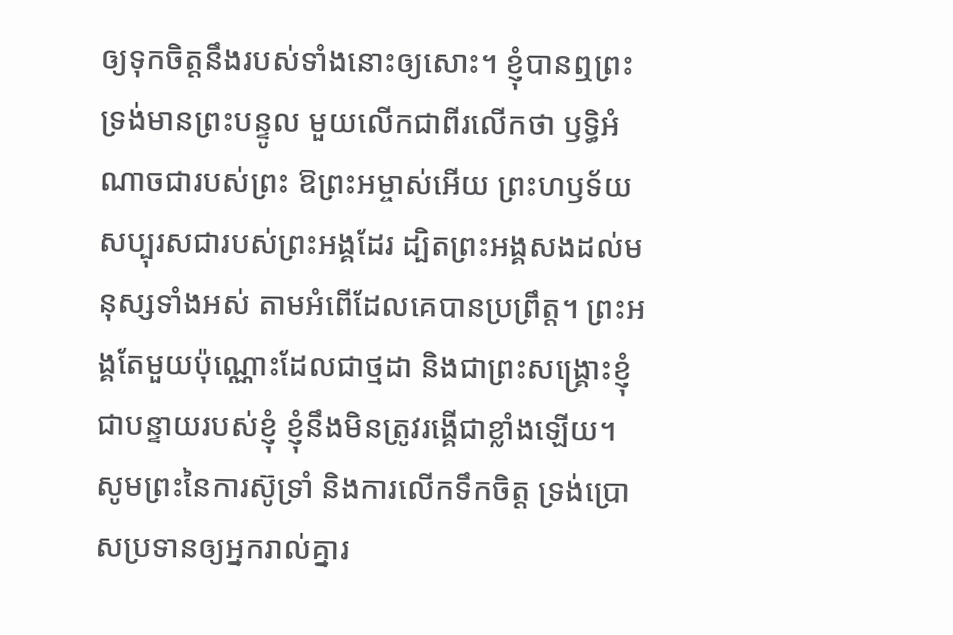ឲ្យទុកចិត្តនឹងរបស់ទាំងនោះឲ្យសោះ។ ខ្ញុំបានឮព្រះទ្រង់មានព្រះបន្ទូល មួយលើកជាពីរលើកថា ឫទ្ធិអំណាចជារបស់ព្រះ ឱព្រះអម្ចាស់អើយ ព្រះហឫទ័យសប្បុរសជារបស់ព្រះអង្គដែរ ដ្បិតព្រះអង្គសងដល់មនុស្សទាំងអស់ តាមអំពើដែលគេបានប្រព្រឹត្ត។ ព្រះអង្គតែមួយប៉ុណ្ណោះដែលជាថ្មដា និងជាព្រះសង្គ្រោះខ្ញុំ ជាបន្ទាយរបស់ខ្ញុំ ខ្ញុំនឹងមិនត្រូវរង្គើជាខ្លាំងឡើយ។
សូមព្រះនៃការស៊ូទ្រាំ និងការលើកទឹកចិត្ត ទ្រង់ប្រោសប្រទានឲ្យអ្នករាល់គ្នារ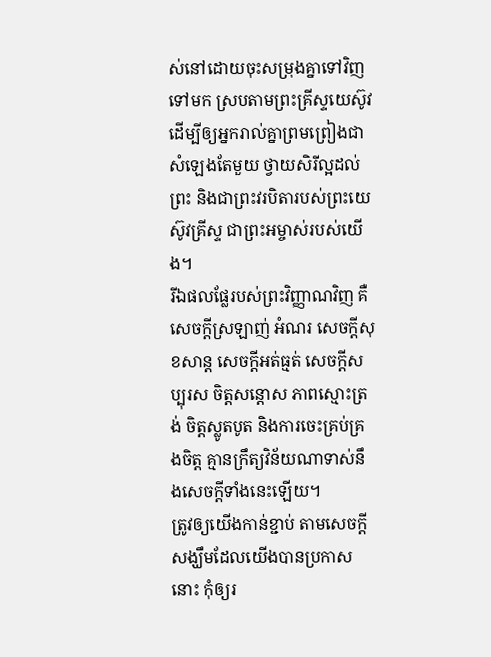ស់នៅដោយចុះសម្រុងគ្នាទៅវិញទៅមក ស្របតាមព្រះគ្រីស្ទយេស៊ូវ ដើម្បីឲ្យអ្នករាល់គ្នាព្រមព្រៀងជាសំឡេងតែមួយ ថ្វាយសិរីល្អដល់ព្រះ និងជាព្រះវរបិតារបស់ព្រះយេស៊ូវគ្រីស្ទ ជាព្រះអម្ចាស់របស់យើង។
រីឯផលផ្លែរបស់ព្រះវិញ្ញាណវិញ គឺសេចក្ដីស្រឡាញ់ អំណរ សេចក្ដីសុខសាន្ត សេចក្ដីអត់ធ្មត់ សេចក្ដីសប្បុរស ចិត្តសន្ដោស ភាពស្មោះត្រង់ ចិត្តស្លូតបូត និងការចេះគ្រប់គ្រងចិត្ត គ្មានក្រឹត្យវិន័យណាទាស់នឹងសេចក្ដីទាំងនេះឡើយ។
ត្រូវឲ្យយើងកាន់ខ្ជាប់ តាមសេចក្តីសង្ឃឹមដែលយើងបានប្រកាសនោះ កុំឲ្យរ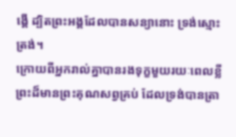ង្គើ ដ្បិតព្រះអង្គដែលបានសន្យានោះ ទ្រង់ស្មោះត្រង់។
ក្រោយពីអ្នករាល់គ្នាបានរងទុក្ខមួយរយៈពេលខ្លី ព្រះដ៏មានព្រះគុណសព្វគ្រប់ ដែលទ្រង់បានត្រា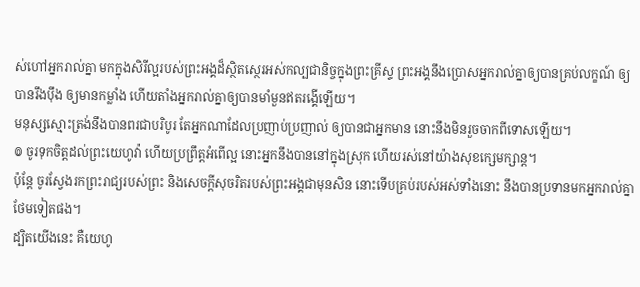ស់ហៅអ្នករាល់គ្នា មកក្នុងសិរីល្អរបស់ព្រះអង្គដ៏ស្ថិតស្ថេរអស់កល្បជានិច្ចក្នុងព្រះគ្រីស្ទ ព្រះអង្គនឹងប្រោសអ្នករាល់គ្នាឲ្យបានគ្រប់លក្ខណ៍ ឲ្យបានរឹងប៉ឹង ឲ្យមានកម្លាំង ហើយតាំងអ្នករាល់គ្នាឲ្យបានមាំមួនឥតរង្គើឡើយ។
មនុស្សស្មោះត្រង់នឹងបានពរជាបរិបូរ តែអ្នកណាដែលប្រញាប់ប្រញាល់ ឲ្យបានជាអ្នកមាន នោះនឹងមិនរួចចាកពីទោសឡើយ។
៙ ចូរទុកចិត្តដល់ព្រះយេហូវ៉ា ហើយប្រព្រឹត្តអំពើល្អ នោះអ្នកនឹងបាននៅក្នុងស្រុក ហើយរស់នៅយ៉ាងសុខក្សេមក្សាន្ត។
ប៉ុន្តែ ចូរស្វែងរកព្រះរាជ្យរបស់ព្រះ និងសេចក្តីសុចរិតរបស់ព្រះអង្គជាមុនសិន នោះទើបគ្រប់របស់អស់ទាំងនោះ នឹងបានប្រទានមកអ្នករាល់គ្នាថែមទៀតផង។
ដ្បិតយើងនេះ គឺយេហូ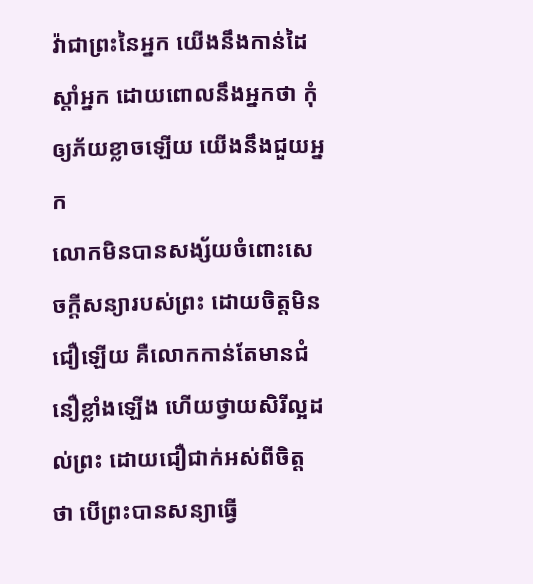វ៉ាជាព្រះនៃអ្នក យើងនឹងកាន់ដៃស្តាំអ្នក ដោយពោលនឹងអ្នកថា កុំឲ្យភ័យខ្លាចឡើយ យើងនឹងជួយអ្នក
លោកមិនបានសង្ស័យចំពោះសេចក្តីសន្យារបស់ព្រះ ដោយចិត្តមិនជឿឡើយ គឺលោកកាន់តែមានជំនឿខ្លាំងឡើង ហើយថ្វាយសិរីល្អដល់ព្រះ ដោយជឿជាក់អស់ពីចិត្តថា បើព្រះបានសន្យាធ្វើ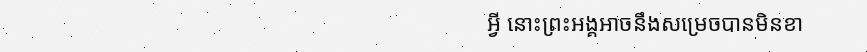អ្វី នោះព្រះអង្គអាចនឹងសម្រេចបានមិនខា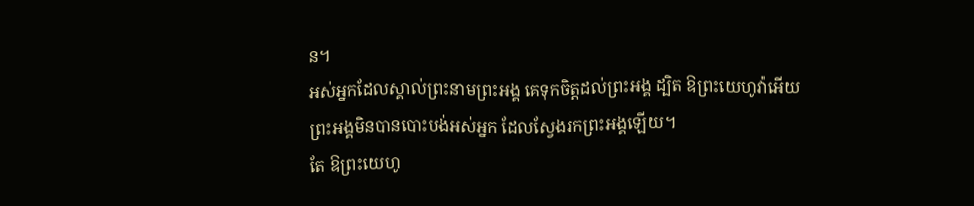ន។
អស់អ្នកដែលស្គាល់ព្រះនាមព្រះអង្គ គេទុកចិត្តដល់ព្រះអង្គ ដ្បិត ឱព្រះយេហូវ៉ាអើយ ព្រះអង្គមិនបានបោះបង់អស់អ្នក ដែលស្វែងរកព្រះអង្គឡើយ។
តែ ឱព្រះយេហូ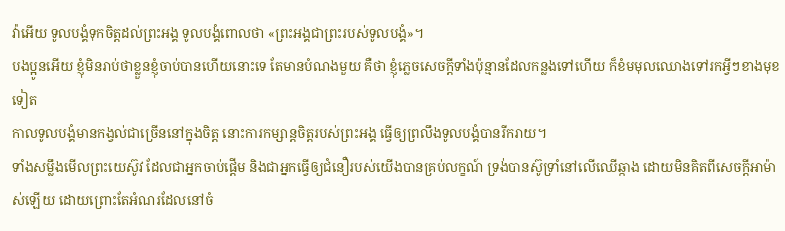វ៉ាអើយ ទូលបង្គំទុកចិត្តដល់ព្រះអង្គ ទូលបង្គំពោលថា «ព្រះអង្គជាព្រះរបស់ទូលបង្គំ»។
បងប្អូនអើយ ខ្ញុំមិនរាប់ថាខ្លួនខ្ញុំចាប់បានហើយនោះទេ តែមានបំណងមួយ គឺថា ខ្ញុំភ្លេចសេចក្ដីទាំងប៉ុន្មានដែលកន្លងទៅហើយ ក៏ខំមមុលឈោងទៅរកអ្វីៗខាងមុខទៀត
កាលទូលបង្គំមានកង្វល់ជាច្រើននៅក្នុងចិត្ត នោះការកម្សាន្តចិត្តរបស់ព្រះអង្គ ធ្វើឲ្យព្រលឹងទូលបង្គំបានរីករាយ។
ទាំងសម្លឹងមើលព្រះយេស៊ូវ ដែលជាអ្នកចាប់ផ្តើម និងជាអ្នកធ្វើឲ្យជំនឿរបស់យើងបានគ្រប់លក្ខណ៍ ទ្រង់បានស៊ូទ្រាំនៅលើឈើឆ្កាង ដោយមិនគិតពីសេចក្ដីអាម៉ាស់ឡើយ ដោយព្រោះតែអំណរដែលនៅចំ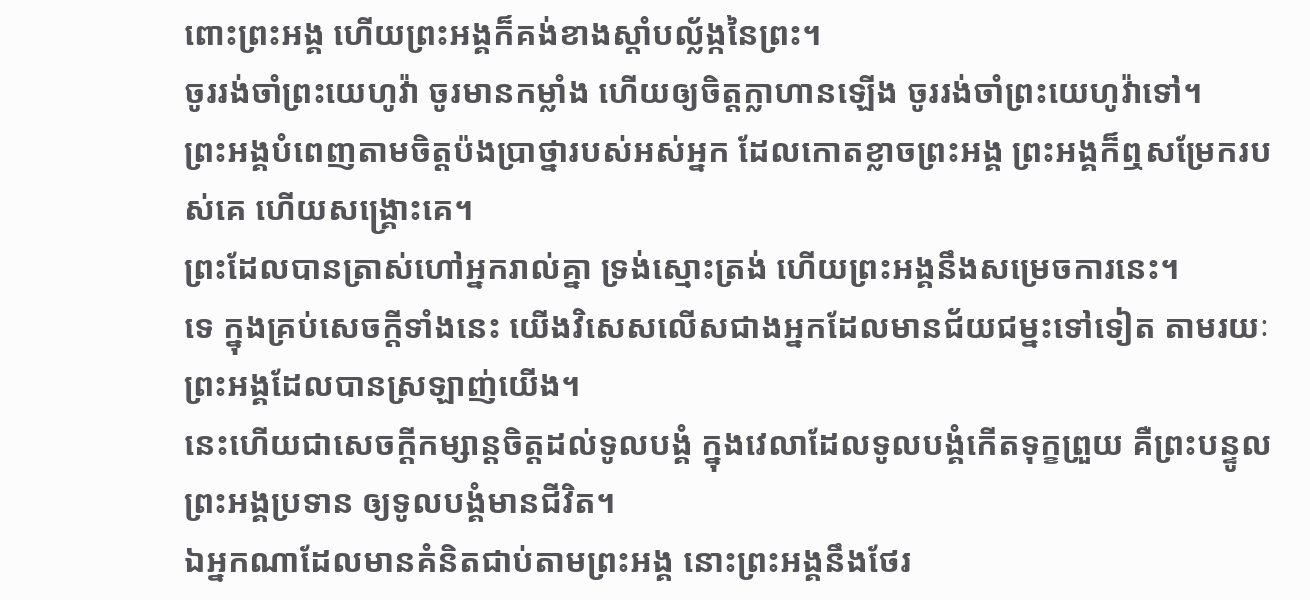ពោះព្រះអង្គ ហើយព្រះអង្គក៏គង់ខាងស្តាំបល្ល័ង្កនៃព្រះ។
ចូររង់ចាំព្រះយេហូវ៉ា ចូរមានកម្លាំង ហើយឲ្យចិត្តក្លាហានឡើង ចូររង់ចាំព្រះយេហូវ៉ាទៅ។
ព្រះអង្គបំពេញតាមចិត្តប៉ងប្រាថ្នារបស់អស់អ្នក ដែលកោតខ្លាចព្រះអង្គ ព្រះអង្គក៏ឮសម្រែករបស់គេ ហើយសង្គ្រោះគេ។
ព្រះដែលបានត្រាស់ហៅអ្នករាល់គ្នា ទ្រង់ស្មោះត្រង់ ហើយព្រះអង្គនឹងសម្រេចការនេះ។
ទេ ក្នុងគ្រប់សេចក្តីទាំងនេះ យើងវិសេសលើសជាងអ្នកដែលមានជ័យជម្នះទៅទៀត តាមរយៈព្រះអង្គដែលបានស្រឡាញ់យើង។
នេះហើយជាសេចក្ដីកម្សាន្តចិត្តដល់ទូលបង្គំ ក្នុងវេលាដែលទូលបង្គំកើតទុក្ខព្រួយ គឺព្រះបន្ទូលព្រះអង្គប្រទាន ឲ្យទូលបង្គំមានជីវិត។
ឯអ្នកណាដែលមានគំនិតជាប់តាមព្រះអង្គ នោះព្រះអង្គនឹងថែរ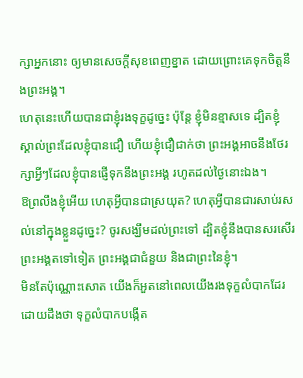ក្សាអ្នកនោះ ឲ្យមានសេចក្ដីសុខពេញខ្នាត ដោយព្រោះគេទុកចិត្តនឹងព្រះអង្គ។
ហេតុនេះហើយបានជាខ្ញុំរងទុក្ខដូច្នេះ ប៉ុន្ដែ ខ្ញុំមិនខ្មាសទេ ដ្បិតខ្ញុំស្គាល់ព្រះដែលខ្ញុំបានជឿ ហើយខ្ញុំជឿជាក់ថា ព្រះអង្គអាចនឹងថែរក្សាអ្វីៗដែលខ្ញុំបានផ្ញើទុកនឹងព្រះអង្គ រហូតដល់ថ្ងៃនោះឯង។
ឱព្រលឹងខ្ញុំអើយ ហេតុអ្វីបានជាស្រយុត? ហេតុអ្វីបានជារសាប់រសល់នៅក្នុងខ្លួនដូច្នេះ? ចូរសង្ឃឹមដល់ព្រះទៅ ដ្បិតខ្ញុំនឹងបានសរសើរព្រះអង្គតទៅទៀត ព្រះអង្គជាជំនួយ និងជាព្រះនៃខ្ញុំ។
មិនតែប៉ុណ្ណោះសោត យើងក៏អួតនៅពេលយើងរងទុក្ខលំបាកដែរ ដោយដឹងថា ទុក្ខលំបាកបង្កើត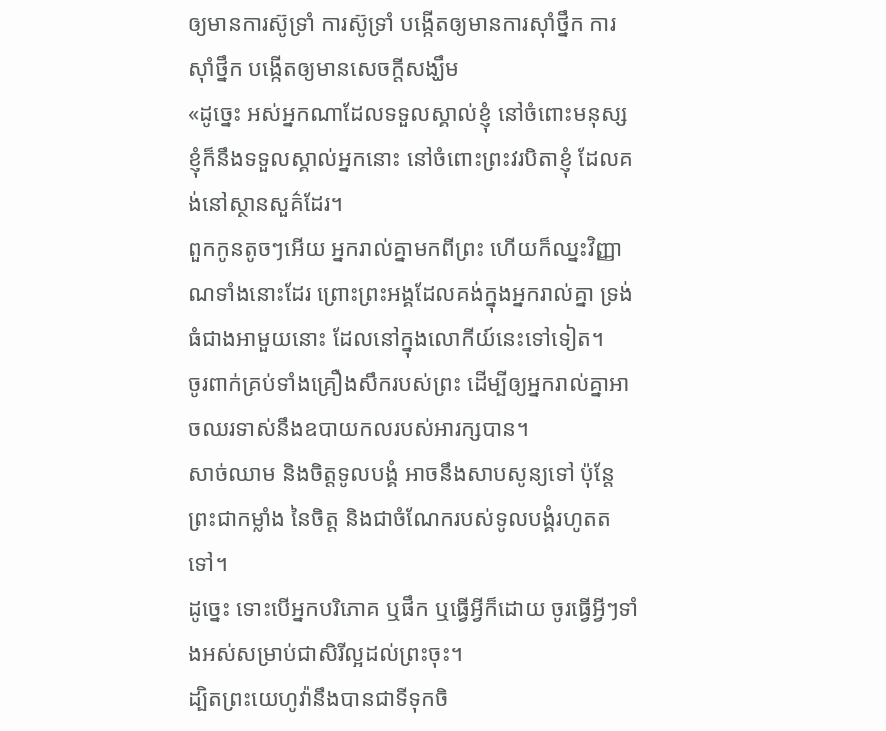ឲ្យមានការស៊ូទ្រាំ ការស៊ូទ្រាំ បង្កើតឲ្យមានការស៊ាំថ្នឹក ការស៊ាំថ្នឹក បង្កើតឲ្យមានសេចក្តីសង្ឃឹម
«ដូច្នេះ អស់អ្នកណាដែលទទួលស្គាល់ខ្ញុំ នៅចំពោះមនុស្ស ខ្ញុំក៏នឹងទទួលស្គាល់អ្នកនោះ នៅចំពោះព្រះវរបិតាខ្ញុំ ដែលគង់នៅស្ថានសួគ៌ដែរ។
ពួកកូនតូចៗអើយ អ្នករាល់គ្នាមកពីព្រះ ហើយក៏ឈ្នះវិញ្ញាណទាំងនោះដែរ ព្រោះព្រះអង្គដែលគង់ក្នុងអ្នករាល់គ្នា ទ្រង់ធំជាងអាមួយនោះ ដែលនៅក្នុងលោកីយ៍នេះទៅទៀត។
ចូរពាក់គ្រប់ទាំងគ្រឿងសឹករបស់ព្រះ ដើម្បីឲ្យអ្នករាល់គ្នាអាចឈរទាស់នឹងឧបាយកលរបស់អារក្សបាន។
សាច់ឈាម និងចិត្តទូលបង្គំ អាចនឹងសាបសូន្យទៅ ប៉ុន្តែ ព្រះជាកម្លាំង នៃចិត្ត និងជាចំណែករបស់ទូលបង្គំរហូតតទៅ។
ដូច្នេះ ទោះបើអ្នកបរិភោគ ឬផឹក ឬធ្វើអ្វីក៏ដោយ ចូរធ្វើអ្វីៗទាំងអស់សម្រាប់ជាសិរីល្អដល់ព្រះចុះ។
ដ្បិតព្រះយេហូវ៉ានឹងបានជាទីទុកចិ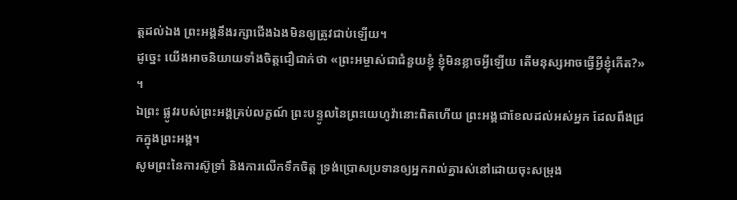ត្តដល់ឯង ព្រះអង្គនឹងរក្សាជើងឯងមិនឲ្យត្រូវជាប់ឡើយ។
ដូច្នេះ យើងអាចនិយាយទាំងចិត្តជឿជាក់ថា «ព្រះអម្ចាស់ជាជំនួយខ្ញុំ ខ្ញុំមិនខ្លាចអ្វីឡើយ តើមនុស្សអាចធ្វើអ្វីខ្ញុំកើត?» ។
ឯព្រះ ផ្លូវរបស់ព្រះអង្គគ្រប់លក្ខណ៍ ព្រះបន្ទូលនៃព្រះយេហូវ៉ានោះពិតហើយ ព្រះអង្គជាខែលដល់អស់អ្នក ដែលពឹងជ្រកក្នុងព្រះអង្គ។
សូមព្រះនៃការស៊ូទ្រាំ និងការលើកទឹកចិត្ត ទ្រង់ប្រោសប្រទានឲ្យអ្នករាល់គ្នារស់នៅដោយចុះសម្រុង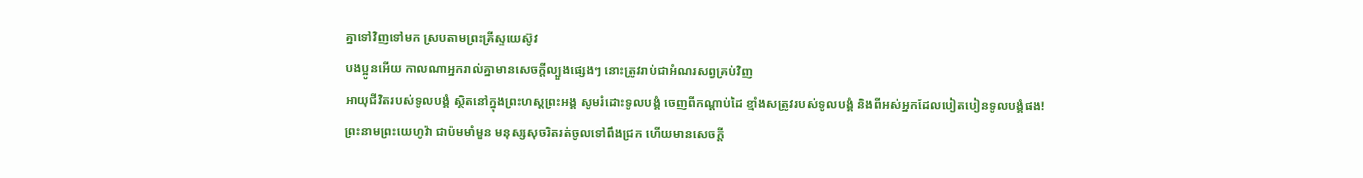គ្នាទៅវិញទៅមក ស្របតាមព្រះគ្រីស្ទយេស៊ូវ
បងប្អូនអើយ កាលណាអ្នករាល់គ្នាមានសេចក្តីល្បួងផ្សេងៗ នោះត្រូវរាប់ជាអំណរសព្វគ្រប់វិញ
អាយុជីវិតរបស់ទូលបង្គំ ស្ថិតនៅក្នុងព្រះហស្តព្រះអង្គ សូមរំដោះទូលបង្គំ ចេញពីកណ្ដាប់ដៃ ខ្មាំងសត្រូវរបស់ទូលបង្គំ និងពីអស់អ្នកដែលបៀតបៀនទូលបង្គំផង!
ព្រះនាមព្រះយេហូវ៉ា ជាប៉មមាំមួន មនុស្សសុចរិតរត់ចូលទៅពឹងជ្រក ហើយមានសេចក្ដី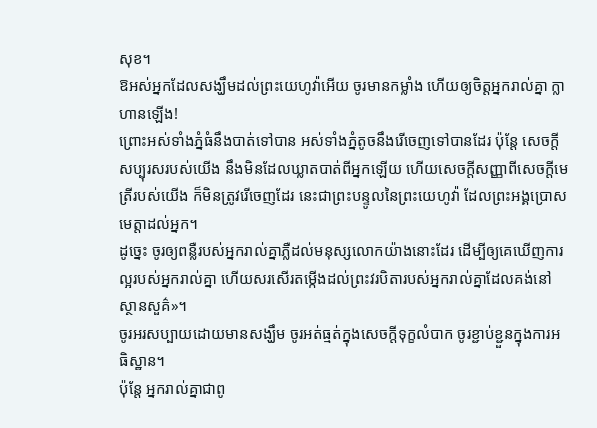សុខ។
ឱអស់អ្នកដែលសង្ឃឹមដល់ព្រះយេហូវ៉ាអើយ ចូរមានកម្លាំង ហើយឲ្យចិត្តអ្នករាល់គ្នា ក្លាហានឡើង!
ព្រោះអស់ទាំងភ្នំធំនឹងបាត់ទៅបាន អស់ទាំងភ្នំតូចនឹងរើចេញទៅបានដែរ ប៉ុន្តែ សេចក្ដីសប្បុរសរបស់យើង នឹងមិនដែលឃ្លាតបាត់ពីអ្នកឡើយ ហើយសេចក្ដីសញ្ញាពីសេចក្ដីមេត្រីរបស់យើង ក៏មិនត្រូវរើចេញដែរ នេះជាព្រះបន្ទូលនៃព្រះយេហូវ៉ា ដែលព្រះអង្គប្រោសមេត្តាដល់អ្នក។
ដូច្នេះ ចូរឲ្យពន្លឺរបស់អ្នករាល់គ្នាភ្លឺដល់មនុស្សលោកយ៉ាងនោះដែរ ដើម្បីឲ្យគេឃើញការល្អរបស់អ្នករាល់គ្នា ហើយសរសើរតម្កើងដល់ព្រះវរបិតារបស់អ្នករាល់គ្នាដែលគង់នៅស្ថានសួគ៌»។
ចូរអរសប្បាយដោយមានសង្ឃឹម ចូរអត់ធ្មត់ក្នុងសេចក្តីទុក្ខលំបាក ចូរខ្ជាប់ខ្ជួនក្នុងការអធិស្ឋាន។
ប៉ុន្តែ អ្នករាល់គ្នាជាពូ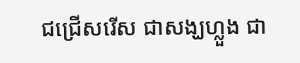ជជ្រើសរើស ជាសង្ឃហ្លួង ជា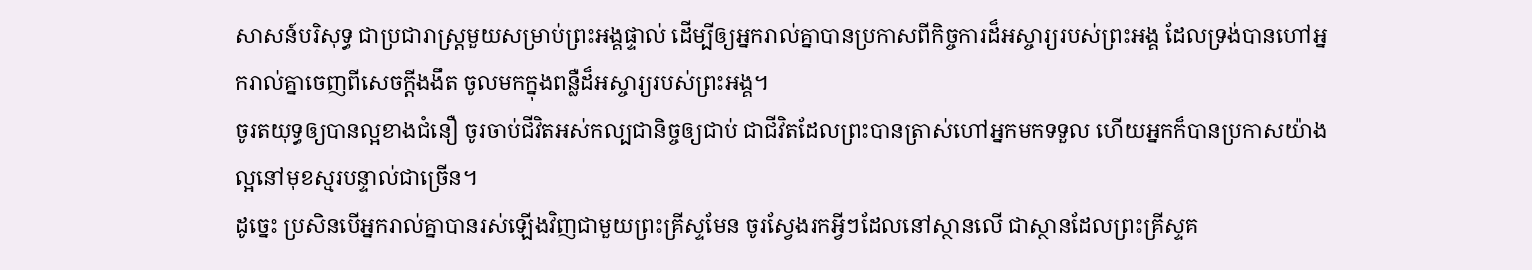សាសន៍បរិសុទ្ធ ជាប្រជារាស្ត្រមួយសម្រាប់ព្រះអង្គផ្ទាល់ ដើម្បីឲ្យអ្នករាល់គ្នាបានប្រកាសពីកិច្ចការដ៏អស្ចារ្យរបស់ព្រះអង្គ ដែលទ្រង់បានហៅអ្នករាល់គ្នាចេញពីសេចក្តីងងឹត ចូលមកក្នុងពន្លឺដ៏អស្ចារ្យរបស់ព្រះអង្គ។
ចូរតយុទ្ធឲ្យបានល្អខាងជំនឿ ចូរចាប់ជីវិតអស់កល្បជានិច្ចឲ្យជាប់ ជាជីវិតដែលព្រះបានត្រាស់ហៅអ្នកមកទទួល ហើយអ្នកក៏បានប្រកាសយ៉ាងល្អនៅមុខស្មរបន្ទាល់ជាច្រើន។
ដូច្នេះ ប្រសិនបើអ្នករាល់គ្នាបានរស់ឡើងវិញជាមួយព្រះគ្រីស្ទមែន ចូរស្វែងរកអ្វីៗដែលនៅស្ថានលើ ជាស្ថានដែលព្រះគ្រីស្ទគ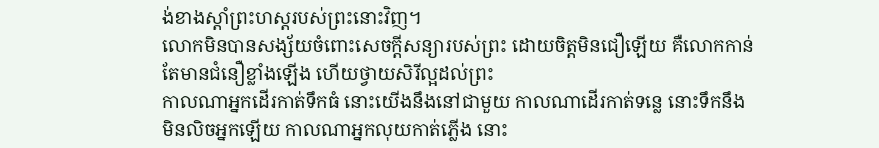ង់ខាងស្តាំព្រះហស្តរបស់ព្រះនោះវិញ។
លោកមិនបានសង្ស័យចំពោះសេចក្តីសន្យារបស់ព្រះ ដោយចិត្តមិនជឿឡើយ គឺលោកកាន់តែមានជំនឿខ្លាំងឡើង ហើយថ្វាយសិរីល្អដល់ព្រះ
កាលណាអ្នកដើរកាត់ទឹកធំ នោះយើងនឹងនៅជាមួយ កាលណាដើរកាត់ទន្លេ នោះទឹកនឹងមិនលិចអ្នកឡើយ កាលណាអ្នកលុយកាត់ភ្លើង នោះ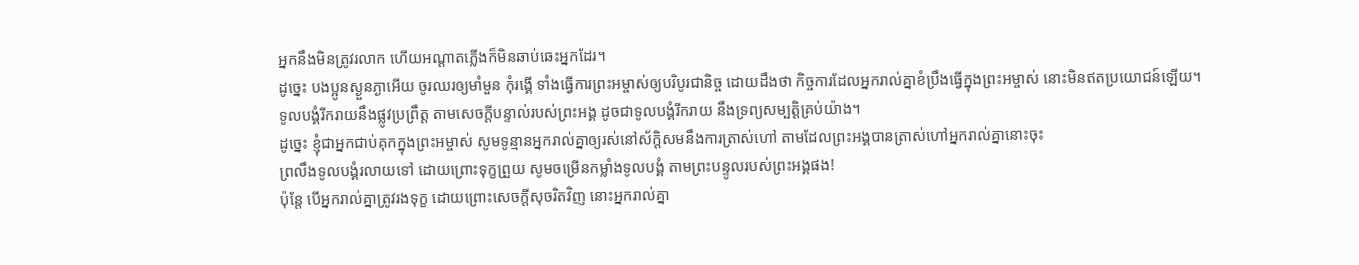អ្នកនឹងមិនត្រូវរលាក ហើយអណ្ដាតភ្លើងក៏មិនឆាប់ឆេះអ្នកដែរ។
ដូច្នេះ បងប្អូនស្ងួនភ្ងាអើយ ចូរឈរឲ្យមាំមួន កុំរង្គើ ទាំងធ្វើការព្រះអម្ចាស់ឲ្យបរិបូរជានិច្ច ដោយដឹងថា កិច្ចការដែលអ្នករាល់គ្នាខំប្រឹងធ្វើក្នុងព្រះអម្ចាស់ នោះមិនឥតប្រយោជន៍ឡើយ។
ទូលបង្គំរីករាយនឹងផ្លូវប្រព្រឹត្ត តាមសេចក្ដីបន្ទាល់របស់ព្រះអង្គ ដូចជាទូលបង្គំរីករាយ នឹងទ្រព្យសម្បត្តិគ្រប់យ៉ាង។
ដូច្នេះ ខ្ញុំជាអ្នកជាប់គុកក្នុងព្រះអម្ចាស់ សូមទូន្មានអ្នករាល់គ្នាឲ្យរស់នៅស័ក្ដិសមនឹងការត្រាស់ហៅ តាមដែលព្រះអង្គបានត្រាស់ហៅអ្នករាល់គ្នានោះចុះ
ព្រលឹងទូលបង្គំរលាយទៅ ដោយព្រោះទុក្ខព្រួយ សូមចម្រើនកម្លាំងទូលបង្គំ តាមព្រះបន្ទូលរបស់ព្រះអង្គផង!
ប៉ុន្តែ បើអ្នករាល់គ្នាត្រូវរងទុក្ខ ដោយព្រោះសេចក្តីសុចរិតវិញ នោះអ្នករាល់គ្នា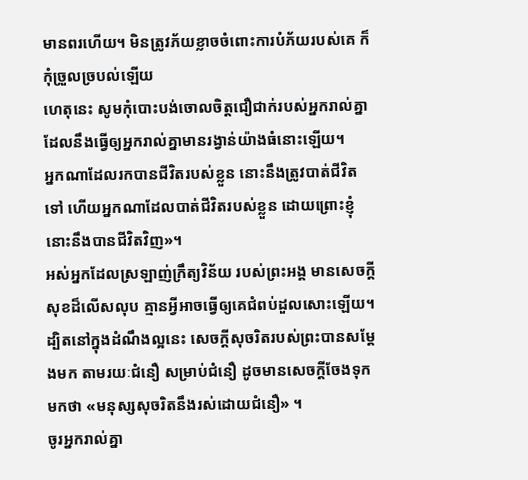មានពរហើយ។ មិនត្រូវភ័យខ្លាចចំពោះការបំភ័យរបស់គេ ក៏កុំច្រួលច្របល់ឡើយ
ហេតុនេះ សូមកុំបោះបង់ចោលចិត្តជឿជាក់របស់អ្នករាល់គ្នា ដែលនឹងធ្វើឲ្យអ្នករាល់គ្នាមានរង្វាន់យ៉ាងធំនោះឡើយ។
អ្នកណាដែលរកបានជីវិតរបស់ខ្លួន នោះនឹងត្រូវបាត់ជីវិតទៅ ហើយអ្នកណាដែលបាត់ជីវិតរបស់ខ្លួន ដោយព្រោះខ្ញុំ នោះនឹងបានជីវិតវិញ»។
អស់អ្នកដែលស្រឡាញ់ក្រឹត្យវិន័យ របស់ព្រះអង្គ មានសេចក្ដីសុខដ៏លើសលុប គ្មានអ្វីអាចធ្វើឲ្យគេជំពប់ដួលសោះឡើយ។
ដ្បិតនៅក្នុងដំណឹងល្អនេះ សេចក្តីសុចរិតរបស់ព្រះបានសម្ដែងមក តាមរយៈជំនឿ សម្រាប់ជំនឿ ដូចមានសេចក្តីចែងទុកមកថា «មនុស្សសុចរិតនឹងរស់ដោយជំនឿ» ។
ចូរអ្នករាល់គ្នា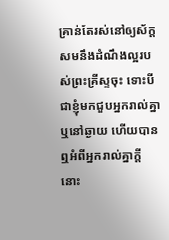គ្រាន់តែរស់នៅឲ្យស័ក្តសមនឹងដំណឹងល្អរបស់ព្រះគ្រីស្ទចុះ ទោះបីជាខ្ញុំមកជួបអ្នករាល់គ្នា ឬនៅឆ្ងាយ ហើយបានឮអំពីអ្នករាល់គ្នាក្តី នោះ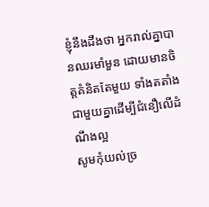ខ្ញុំនឹងដឹងថា អ្នករាល់គ្នាបានឈរមាំមួន ដោយមានចិត្តគំនិតតែមួយ ទាំងតតាំងជាមួយគ្នាដើម្បីជំនឿលើដំណឹងល្អ
សូមកុំយល់ច្រ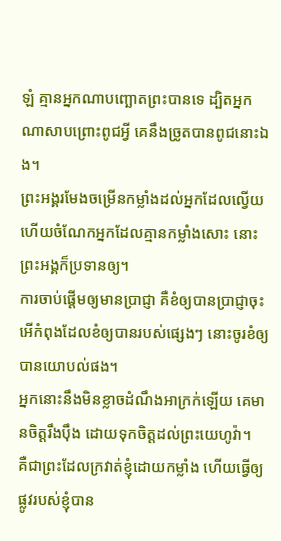ឡំ គ្មានអ្នកណាបញ្ឆោតព្រះបានទេ ដ្បិតអ្នកណាសាបព្រោះពូជអ្វី គេនឹងច្រូតបានពូជនោះឯង។
ព្រះអង្គរមែងចម្រើនកម្លាំងដល់អ្នកដែលល្វើយ ហើយចំណែកអ្នកដែលគ្មានកម្លាំងសោះ នោះព្រះអង្គក៏ប្រទានឲ្យ។
ការចាប់ផ្ដើមឲ្យមានប្រាជ្ញា គឺខំឲ្យបានប្រាជ្ញាចុះ អើកំពុងដែលខំឲ្យបានរបស់ផ្សេងៗ នោះចូរខំឲ្យបានយោបល់ផង។
អ្នកនោះនឹងមិនខ្លាចដំណឹងអាក្រក់ឡើយ គេមានចិត្តរឹងប៉ឹង ដោយទុកចិត្តដល់ព្រះយេហូវ៉ា។
គឺជាព្រះដែលក្រវាត់ខ្ញុំដោយកម្លាំង ហើយធ្វើឲ្យផ្លូវរបស់ខ្ញុំបាន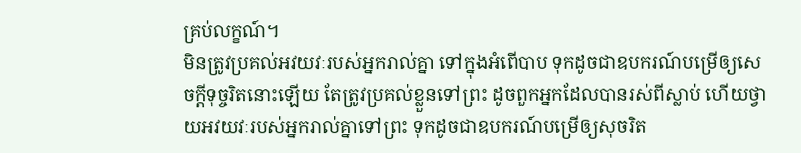គ្រប់លក្ខណ៍។
មិនត្រូវប្រគល់អវយវៈរបស់អ្នករាល់គ្នា ទៅក្នុងអំពើបាប ទុកដូចជាឧបករណ៍បម្រើឲ្យសេចក្ដីទុច្ចរិតនោះឡើយ តែត្រូវប្រគល់ខ្លួនទៅព្រះ ដូចពួកអ្នកដែលបានរស់ពីស្លាប់ ហើយថ្វាយអវយវៈរបស់អ្នករាល់គ្នាទៅព្រះ ទុកដូចជាឧបករណ៍បម្រើឲ្យសុចរិត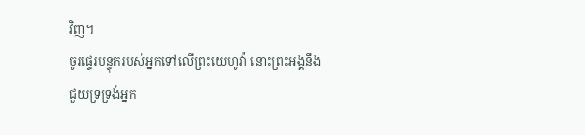វិញ។
ចូរផ្ទេរបន្ទុករបស់អ្នកទៅលើព្រះយេហូវ៉ា នោះព្រះអង្គនឹងជួយទ្រទ្រង់អ្នក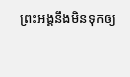ព្រះអង្គនឹងមិនទុកឲ្យ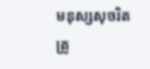មនុស្សសុចរិត ត្រូ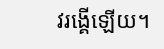វរង្គើឡើយ។